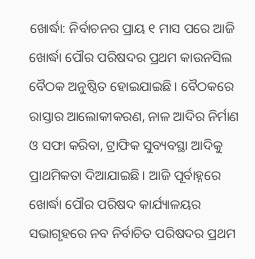ଖୋର୍ଦ୍ଧା: ନିର୍ବାଚନର ପ୍ରାୟ ୧ ମାସ ପରେ ଆଜି ଖୋର୍ଦ୍ଧା ପୌର ପରିଷଦର ପ୍ରଥମ କାଉନସିଲ ବୈଠକ ଅନୁଷ୍ଠିତ ହୋଇଯାଇଛି। ବୈଠକରେ ରାସ୍ତାର ଆଲୋକୀକରଣ, ନାଳ ଆଦିର ନିର୍ମାଣ ଓ ସଫା କରିବା, ଟ୍ରାଫିକ ସୁବ୍ୟବସ୍ଥା ଆଦିକୁ ପ୍ରାଥମିକତା ଦିଆଯାଇଛି। ଆଜି ପୂର୍ବାହ୍ନରେ ଖୋର୍ଦ୍ଧା ପୌର ପରିଷଦ କାର୍ଯ୍ୟାଳୟର ସଭାଗୃହରେ ନବ ନିର୍ବାଚିତ ପରିଷଦର ପ୍ରଥମ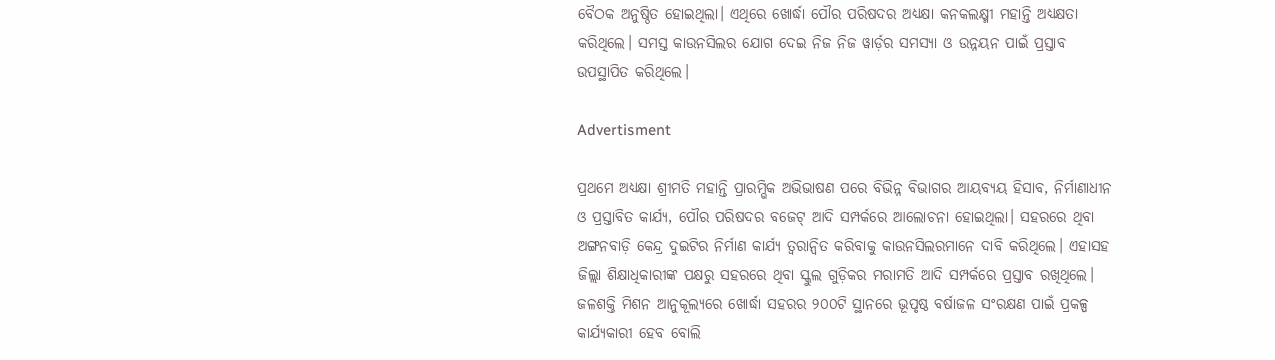ବୈଠକ ଅନୁଷ୍ଠିତ ହୋଇଥିଲା। ଏଥିରେ ଖୋର୍ଦ୍ଧା ପୌର ପରିଷଦର ଅଧ୍ୟକ୍ଷା କନକଲକ୍ଷ୍ମୀ ମହାନ୍ତି ଅଧ୍ୟକ୍ଷତା କରିଥିଲେ। ସମସ୍ତ କାଉନସିଲର ଯୋଗ ଦେଇ ନିଜ ନିଜ ୱାର୍ଡ଼ର ସମସ୍ୟା ଓ ଉନ୍ନୟନ ପାଇଁ ପ୍ରସ୍ତାବ ଉପସ୍ଥାପିତ କରିଥିଲେ।

Advertisment

ପ୍ରଥମେ ଅଧ୍ୟକ୍ଷା ଶ୍ରୀମତି ମହାନ୍ତି ପ୍ରାରମ୍ଭିକ ଅଭିଭାଷଣ ପରେ ବିଭିନ୍ନ ବିଭାଗର ଆୟବ୍ୟୟ ହିସାବ, ନିର୍ମାଣାଧୀନ ଓ ପ୍ରସ୍ତାବିତ କାର୍ଯ୍ୟ, ପୌର ପରିଷଦର ବଜେଟ୍ ଆଦି ସମ୍ପର୍କରେ ଆଲୋଚନା ହୋଇଥିଲା। ସହରରେ ଥିବା ଅଙ୍ଗନବାଡ଼ି କେନ୍ଦ୍ର ଦୁଇଟିର ନିର୍ମାଣ କାର୍ଯ୍ୟ ତ୍ୱରାନ୍ୱିତ କରିବାକୁ କାଉନସିଲରମାନେ ଦାବି କରିଥିଲେ। ଏହାସହ ଜିଲ୍ଲା ଶିକ୍ଷାଧିକାରୀଙ୍କ ପକ୍ଷରୁ ସହରରେ ଥିବା ସ୍କୁଲ ଗୁଡ଼ିକର ମରାମତି ଆଦି ସମ୍ପର୍କରେ ପ୍ରସ୍ତାବ ରଖିଥିଲେ। ଜଳଶକ୍ତି ମିଶନ ଆନୁକୂଲ୍ୟରେ ଖୋର୍ଦ୍ଧା ସହରର ୨୦୦ଟି ସ୍ଥାନରେ ଭୂପୃଷ୍ଠ ବର୍ଷାଜଳ ସଂରକ୍ଷଣ ପାଇଁ ପ୍ରକଳ୍ପ କାର୍ଯ୍ୟକାରୀ ହେବ ବୋଲି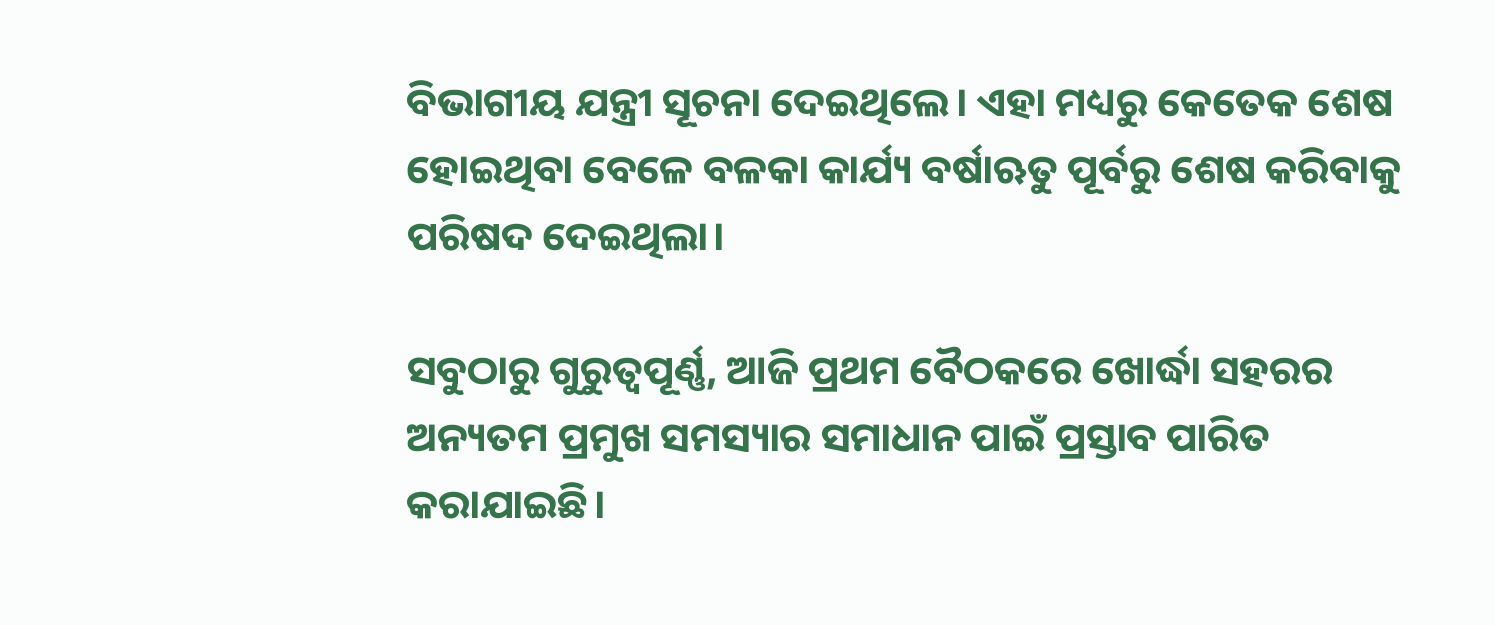ବିଭାଗୀୟ ଯନ୍ତ୍ରୀ ସୂଚନା ଦେଇଥିଲେ। ଏହା ମଧ୍ୟରୁ କେତେକ ଶେଷ ହୋଇଥିବା ବେଳେ ବଳକା କାର୍ଯ୍ୟ ବର୍ଷାଋତୁ ପୂର୍ବରୁ ଶେଷ କରିବାକୁ ପରିଷଦ ଦେଇଥିଲା।

ସବୁଠାରୁ ଗୁରୁତ୍ୱପୂର୍ଣ୍ଣ, ଆଜି ପ୍ରଥମ ବୈଠକରେ ଖୋର୍ଦ୍ଧା ସହରର ଅନ୍ୟତମ ପ୍ରମୁଖ ସମସ୍ୟାର ସମାଧାନ ପାଇଁ ପ୍ରସ୍ତାବ ପାରିତ କରାଯାଇଛି।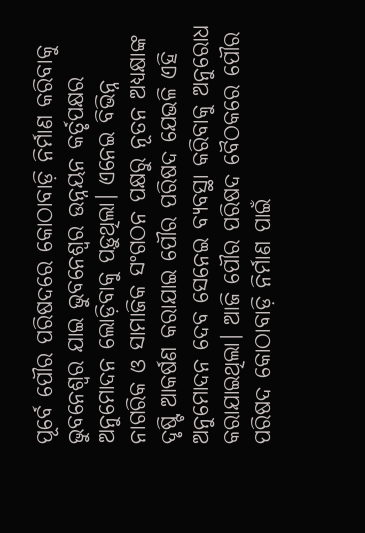ପୂର୍ବେ ପୌର ପରିଷଦରେ କୋଠାବାଡ଼ି ନିର୍ମାଣ କରିବାକୁ ଭୁବନେଶ୍ୱର ଯାଇ ଭୁବନେଶ୍ୱର ଉନ୍ନୟନ କର୍ତୃପକ୍ଷର ଅନୁମୋଦନ ଲୋଡ଼ିବାକୁ ପଡ଼ୁଥିଲା। ଏନେଇ ବିଭିନ୍ନ ନାଗରିକ ଓ ସାମାଜିକ ସଂଗଠନ ପକ୍ଷରୁ ନୂତନ ଅଧ୍ୟକ୍ଷାଙ୍କ ଦୃଷ୍ଟି ଆକର୍ଷଣ କରାଯାଇ ପୌର ପରିଷଦ ଯେଭଳି ଏହି ଅନୁମୋଦନ ଦେବ ସେନେଇ ବ୍ୟବସ୍ଥା କରିବାକୁ ଅନୁରୋଧ କରାଯାଇଥିଲା। ଆଜି ପୌର ପରିଷଦ ବୈଠକରେ ପୌର ପରିଷଦ କୋଠାବାଡ଼ି ନିର୍ମାଣ ପାଇଁ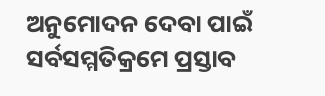ଅନୁମୋଦନ ଦେବା ପାଇଁ ସର୍ବସମ୍ମତିକ୍ରମେ ପ୍ରସ୍ତାବ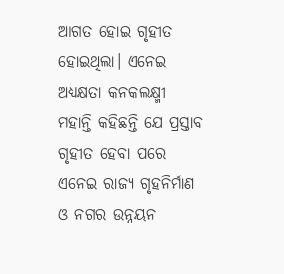ଆଗତ ହୋଇ ଗୃହୀତ ହୋଇଥିଲା। ଏନେଇ ଅଧ୍ୟକ୍ଷତା କନକଲକ୍ଷ୍ମୀ ମହାନ୍ତି କହିଛନ୍ତି ଯେ ପ୍ରସ୍ତାବ ଗୃହୀତ ହେବା ପରେ ଏନେଇ ରାଜ୍ୟ ଗୃହନିର୍ମାଣ ଓ ନଗର ଉନ୍ନୟନ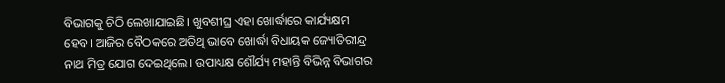ବିଭାଗକୁ ଚିଠି ଲେଖାଯାଇଛି। ଖୁବଶୀଘ୍ର ଏହା ଖୋର୍ଦ୍ଧାରେ କାର୍ଯ୍ୟକ୍ଷମ ହେବ। ଆଜିର ବୈଠକରେ ଅତିଥି ଭାବେ ଖୋର୍ଦ୍ଧା ବିଧାୟକ ଜ୍ୟୋତିରୀନ୍ଦ୍ର ନାଥ ମିତ୍ର ଯୋଗ ଦେଇଥିଲେ। ଉପାଧ୍ୟକ୍ଷ ଶୌର୍ଯ୍ୟ ମହାନ୍ତି ବିଭିନ୍ନ ବିଭାଗର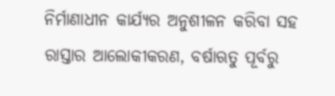ନିର୍ମାଣାଧୀନ କାର୍ଯ୍ୟର ଅନୁଶୀଳନ କରିବା ସହ ରାସ୍ତାର ଆଲୋକୀକରଣ, ବର୍ଷାଋତୁ ପୂର୍ବରୁ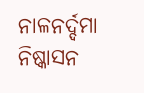ନାଳନର୍ଦ୍ଦମା ନିଷ୍କାସନ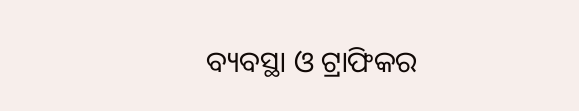ବ୍ୟବସ୍ଥା ଓ ଟ୍ରାଫିକର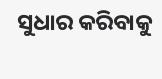ସୁଧାର କରିବାକୁ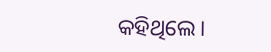କହିଥିଲେ।